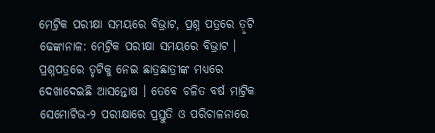ମେଟ୍ରିକ ପରୀକ୍ଷା ସମୟରେ ବିଭ୍ରାଟ, ପ୍ରଶ୍ନ ପତ୍ରରେ ତ଼ୃଟି ଢେଙ୍କାନାଳ: ମେଟ୍ରିକ ପରୀକ୍ଷା ସମୟରେ ବିଭ୍ରାଟ । ପ୍ରଶ୍ନପତ୍ରରେ ତୃଟିକୁ ନେଇ ଛାତ୍ରଛାତ୍ରୀଙ୍କ ମଧ୍ୟରେ ଦେଖାଦେଇଛି ଆସନ୍ତୋଷ । ତେବେ ଚଳିତ ବର୍ଷ ମାଟ୍ରିକ ସେମୋଟିଭ-୨ ପରୀକ୍ଷାରେ ପ୍ରସ୍ତୁତି ଓ ପରିଚାଳନାରେ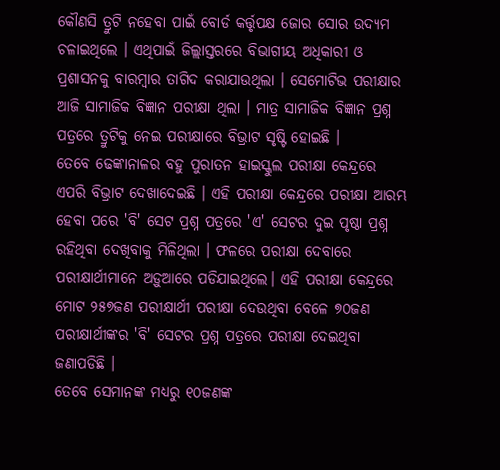କୌଣସି ତ୍ରୁଟି ନହେବା ପାଇଁ ବୋର୍ଡ କର୍ତ୍ତୃପକ୍ଷ ଜୋର ସୋର ଉଦ୍ୟମ ଚଳାଇଥିଲେ । ଏଥିପାଇଁ ଜିଲ୍ଲାସ୍ତରରେ ବିଭାଗୀୟ ଅଧିକାରୀ ଓ ପ୍ରଶାସନକୁ ବାରମ୍ବାର ତାଗିଦ କରାଯାଉଥିଲା । ସେମୋଟିଭ ପରୀକ୍ଷାର ଆଜି ସାମାଜିକ ବିଜ୍ଞାନ ପରୀକ୍ଷା ଥିଲା । ମାତ୍ର ସାମାଜିକ ବିଜ୍ଞାନ ପ୍ରଶ୍ନ ପତ୍ରରେ ତ୍ରୁଟିକୁ ନେଇ ପରୀକ୍ଷାରେ ବିଭ୍ରାଟ ସୃଷ୍ଟି ହୋଇଛି ।
ତେବେ ଢେଙ୍କାନାଳର ବହୁ ପୁରାତନ ହାଇସ୍କୁଲ ପରୀକ୍ଷା କେନ୍ଦ୍ରରେ ଏପରି ବିଭ୍ରାଟ ଦେଖାଦେଇଛି । ଏହି ପରୀକ୍ଷା କେନ୍ଦ୍ରରେ ପରୀକ୍ଷା ଆରମ୍ଭ ହେବା ପରେ 'ବି' ସେଟ ପ୍ରଶ୍ନ ପତ୍ରରେ 'ଏ' ସେଟର ଦୁଇ ପୃଷ୍ଠା ପ୍ରଶ୍ନ ରହିଥିବା ଦେଖିବାକୁ ମିଳିଥିଲା । ଫଳରେ ପରୀକ୍ଷା ଦେବାରେ ପରୀକ୍ଷାର୍ଥୀମାନେ ଅଡ଼ୁଆରେ ପଡିଯାଇଥିଲେ। ଏହି ପରୀକ୍ଷା କେନ୍ଦ୍ରରେ ମୋଟ ୨୫୭ଜଣ ପରୀକ୍ଷାର୍ଥୀ ପରୀକ୍ଷା ଦେଉଥିବା ବେଳେ ୭୦ଜଣ ପରୀକ୍ଷାର୍ଥୀଙ୍କର 'ବି' ସେଟର ପ୍ରଶ୍ନ ପତ୍ରରେ ପରୀକ୍ଷା ଦେଇଥିବା ଜଣାପଡିଛି ।
ତେବେ ସେମାନଙ୍କ ମଧ୍ୟରୁ ୧୦ଜଣଙ୍କ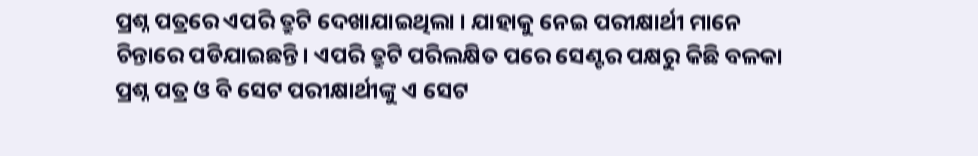ପ୍ରଶ୍ନ ପତ୍ରରେ ଏପରି ତ୍ରୁଟି ଦେଖାଯାଇଥିଲା । ଯାହାକୁ ନେଇ ପରୀକ୍ଷାର୍ଥୀ ମାନେ ଚିନ୍ତାରେ ପଡିଯାଇଛନ୍ତି। ଏପରି ତ୍ରୁଟି ପରିଲକ୍ଷିତ ପରେ ସେଣ୍ଟର ପକ୍ଷରୁ କିଛି ବଳକା ପ୍ରଶ୍ନ ପତ୍ର ଓ ବି ସେଟ ପରୀକ୍ଷାର୍ଥୀଙ୍କୁ ଏ ସେଟ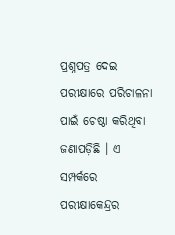ପ୍ରଶ୍ନପତ୍ର ଦେଇ ପରୀକ୍ଷାରେ ପରିଚାଳନା ପାଇଁ ଚେଷ୍ଠା କରିଥିବା ଜଣାପଡ଼ିଛି । ଏ ସମ୍ପର୍କରେ ପରୀକ୍ଷାକେନ୍ଦ୍ରର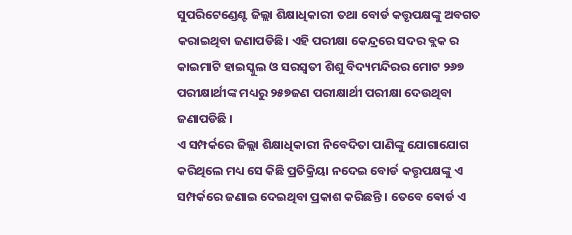ସୁପରିଟେଣ୍ଡେଣ୍ଟ ଜିଲ୍ଲା ଶିକ୍ଷାଧିକାରୀ ତଥା ବୋର୍ଡ କତ୍ତୃପକ୍ଷଙ୍କୁ ଅବଗତ କରାଇଥିବା ଜଣାପଡିଛି। ଏହି ପରୀକ୍ଷା କେନ୍ଦ୍ରରେ ସଦର ବ୍ଲକ ର କାଇମାଟି ହାଇସ୍କୁଲ ଓ ସରସ୍ୱତୀ ଶିଶୁ ବିଦ୍ୟମନ୍ଦିରର ମୋଟ ୨୬୭ ପରୀକ୍ଷାର୍ଥୀଙ୍କ ମଧ୍ୟରୁ ୨୫୭ଜଣ ପରୀକ୍ଷାର୍ଥୀ ପରୀକ୍ଷା ଦେଉଥିବା ଜଣାପଡିଛି ।
ଏ ସମ୍ପର୍କରେ ଜିଲ୍ଲା ଶିକ୍ଷାଧିକାରୀ ନିବେଦିତା ପାଣିଙ୍କୁ ଯୋଗାଯୋଗ କରିଥିଲେ ମଧ୍ୟ ସେ କିଛି ପ୍ରତିକ୍ରିୟା ନଦେଇ ବୋର୍ଡ କତ୍ତୃପକ୍ଷଙ୍କୁ ଏ ସମ୍ପର୍କରେ ଜଣାଇ ଦେଇଥିବା ପ୍ରକାଶ କରିଛନ୍ତି । ତେବେ ଵୋର୍ଡ ଏ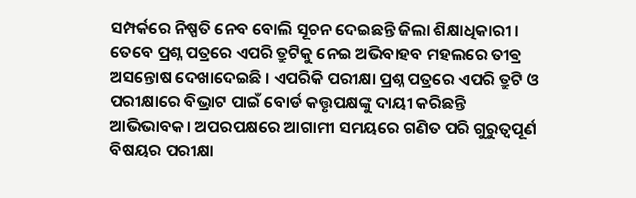ସମ୍ପର୍କରେ ନିଷ୍ପତି ନେବ ବୋଲି ସୂଚନ ଦେଇଛନ୍ତି ଜିଲା ଶିକ୍ଷାଧିକାରୀ । ତେବେ ପ୍ରଶ୍ନ ପତ୍ରରେ ଏପରି ତ୍ରୁଟିକୁ ନେଇ ଅଭିବାହବ ମହଲରେ ତୀଵ୍ର ଅସନ୍ତୋଷ ଦେଖାଦେଇଛି । ଏପରିକି ପରୀକ୍ଷା ପ୍ରଶ୍ନ ପତ୍ରରେ ଏପରି ତ୍ରୁଟି ଓ ପରୀକ୍ଷାରେ ବିଭ୍ରାଟ ପାଇଁ ବୋର୍ଡ କତ୍ତୃପକ୍ଷଙ୍କୁ ଦାୟୀ କରିଛନ୍ତି ଆଭିଭାବକ। ଅପରପକ୍ଷରେ ଆଗାମୀ ସମୟରେ ଗଣିତ ପରି ଗୁରୁତ୍ୱପୂର୍ଣ ବିଷୟର ପରୀକ୍ଷା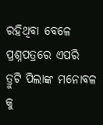ରହିଥିବା ବେଳେ ପ୍ରଶ୍ନପତ୍ରରେ ଏପରି ତ୍ରୁଟି ପିଲାଙ୍କ ମନୋବଳ କୁ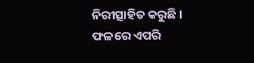ନିରୀତ୍ସାହିତ କରୁଛି । ଫଳରେ ଏପରି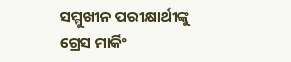ସମ୍ମୁଖୀନ ପରୀକ୍ଷାର୍ଥୀଙ୍କୁ ଗ୍ରେସ ମାର୍କିଂ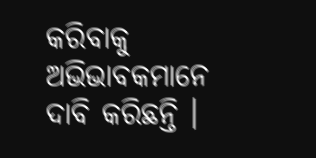କରିବାକୁ ଅଭିଭାବକମାନେ ଦାବି କରିଛନ୍ତି ।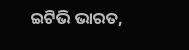ଇଟିଭି ଭାରତ,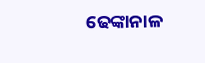ଢେଙ୍କାନାଳ